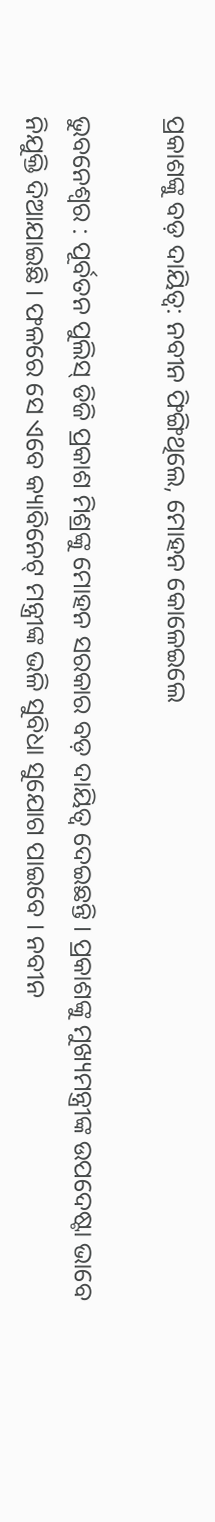ପ୍ରକାଶଙ୍କୁ ବଡ଼ ଦାୟିତ୍ୱ: ନବୀନ ଫିଙ୍ଗିଥିଲେ, ମୋହନ କୋଳେଇଲେ

ଭୁବନେଶ୍ୱର : ପୂର୍ବତନ ପୁଲିସ୍ ଡିଜି ପ୍ରକାଶ ମିଶ୍ରଙ୍କୁ ମୋହନ ସରକାର ବଡ଼ ଦାୟିତ୍ୱ ଦେଇଛନ୍ତି । ପ୍ରକାଶଙ୍କୁ ମୁଖ୍ୟମନ୍ତ୍ରୀଙ୍କ ଉପଦେଷ୍ଟା ଭାବେ ନିଯୁକ୍ତି ଦିଆଯାଇଛି । ଫଳରେ ସେ ଏବେ କ୍ୟାବିନେଟ୍ ମନ୍ତ୍ରୀଙ୍କ ଭଳି ସୁବିଧା ସୁଯୋଗ ପାଇବେ । ନବୀନ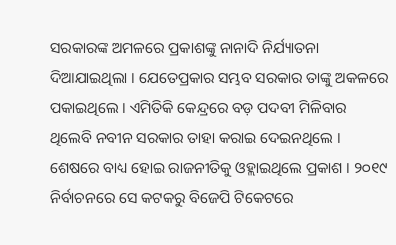ସରକାରଙ୍କ ଅମଳରେ ପ୍ରକାଶଙ୍କୁ ନାନାଦି ନିର୍ଯ୍ୟାତନା ଦିଆଯାଇଥିଲା । ଯେତେପ୍ରକାର ସମ୍ଭବ ସରକାର ତାଙ୍କୁ ଅକଳରେ ପକାଇଥିଲେ । ଏମିତିକି କେନ୍ଦ୍ରରେ ବଡ଼ ପଦବୀ ମିଳିବାର ଥିଲେବି ନବୀନ ସରକାର ତାହା କରାଇ ଦେଇନଥିଲେ । ଶେଷରେ ବାଧ୍ୟ ହୋଇ ରାଜନୀତିକୁ ଓହ୍ଲାଇଥିଲେ ପ୍ରକାଶ । ୨୦୧୯ ନିର୍ବାଚନରେ ସେ କଟକରୁ ବିଜେପି ଟିକେଟରେ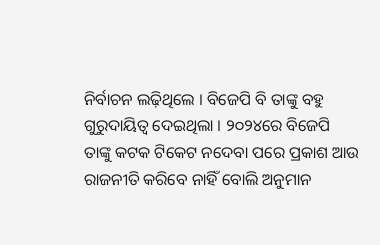ନିର୍ବାଚନ ଲଢ଼ିଥିଲେ । ବିଜେପି ବି ତାଙ୍କୁ ବହୁ ଗୁରୁଦାୟିତ୍ୱ ଦେଇଥିଲା । ୨୦୨୪ରେ ବିଜେପି ତାଙ୍କୁ କଟକ ଟିକେଟ ନଦେବା ପରେ ପ୍ରକାଶ ଆଉ ରାଜନୀତି କରିବେ ନାହିଁ ବୋଲି ଅନୁମାନ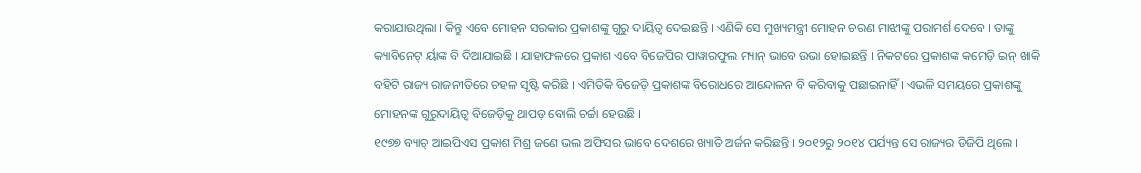କରାଯାଉଥିଲା । କିନ୍ତୁ ଏବେ ମୋହନ ସରକାର ପ୍ରକାଶଙ୍କୁ ଗୁରୁ ଦାୟିତ୍ୱ ଦେଇଛନ୍ତି । ଏଣିକି ସେ ମୁଖ୍ୟମନ୍ତ୍ରୀ ମୋହନ ଚରଣ ମାଝୀଙ୍କୁ ପରାମର୍ଶ ଦେବେ । ତାଙ୍କୁ କ୍ୟାବିନେଟ୍ ର୍ୟାଙ୍କ ବି ଦିଆଯାଇଛି । ଯାହାଫଳରେ ପ୍ରକାଶ ଏବେ ବିଜେପିର ପାୱାରଫୁଲ ମ୍ୟାନ୍ ଭାବେ ଉଭା ହୋଇଛନ୍ତି । ନିକଟରେ ପ୍ରକାଶଙ୍କ କମେଡ଼ି ଇନ୍ ଖାକି ବହିଟି ରାଜ୍ୟ ରାଜନୀତିରେ ଚହଳ ସୃଷ୍ଟି କରିଛି । ଏମିତିକି ବିଜେଡ଼ି ପ୍ରକାଶଙ୍କ ବିରୋଧରେ ଆନ୍ଦୋଳନ ବି କରିବାକୁ ପଛାଇନାହିଁ । ଏଭଳି ସମୟରେ ପ୍ରକାଶଙ୍କୁ ମୋହନଙ୍କ ଗୁରୁଦାୟିତ୍ୱ ବିଜେଡ଼ିକୁ ଥାପଡ଼ ବୋଲି ଚର୍ଚ୍ଚା ହେଉଛି ।
୧୯୭୭ ବ୍ୟାଚ୍ ଆଇପିଏସ ପ୍ରକାଶ ମିଶ୍ର ଜଣେ ଭଲ ଅଫିସର ଭାବେ ଦେଶରେ ଖ୍ୟାତି ଅର୍ଜନ କରିଛନ୍ତି । ୨୦୧୨ରୁ ୨୦୧୪ ପର୍ଯ୍ୟନ୍ତ ସେ ରାଜ୍ୟର ଡିଜିପି ଥିଲେ ।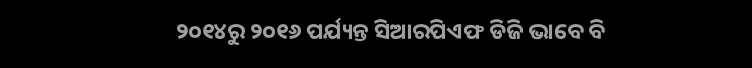୨୦୧୪ରୁ ୨୦୧୬ ପର୍ଯ୍ୟନ୍ତ ସିଆରପିଏଫ ଡିଜି ଭାବେ ବି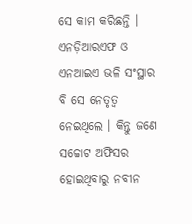ସେ କାମ କରିଛନ୍ତି । ଏନଡ଼ିଆରଏଫ ଓ ଏନଆଇଏ ଭଳି ସଂସ୍ଥାର ବି ସେ ନେତୃତ୍ୱ ନେଇଥିଲେ । କିନ୍ତୁ ଜଣେ ସଚ୍ଚୋଟ ଅଫିସର ହୋଇଥିବାରୁ ନବୀନ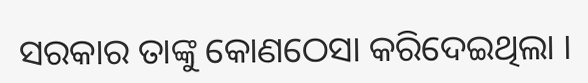ସରକାର ତାଙ୍କୁ କୋଣଠେସା କରିଦେଇଥିଲା ।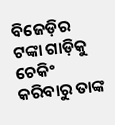ବିଜେଡ଼ିର ଟଙ୍କା ଗାଡ଼ିକୁ ଚେକିଂ କରିବାରୁ ତାଙ୍କ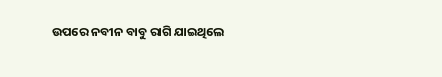ଉପରେ ନବୀନ ବାବୁ ରାଗି ଯାଇଥିଲେ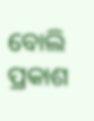ବୋଲି ପ୍ରକାଶ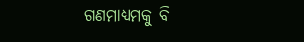ଗଣମାଧ୍ୟମକୁ ବି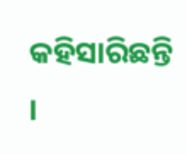କହିସାରିଛନ୍ତି ।